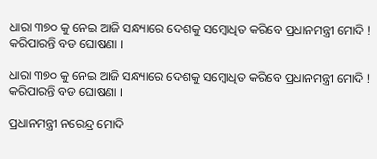ଧାରା ୩୭୦ କୁ ନେଇ ଆଜି ସନ୍ଧ୍ୟାରେ ଦେଶକୁ ସମ୍ବୋଧିତ କରିବେ ପ୍ରଧାନମନ୍ତ୍ରୀ ମୋଦି ! କରିପାରନ୍ତି ବଡ ଘୋଷଣା ।

ଧାରା ୩୭୦ କୁ ନେଇ ଆଜି ସନ୍ଧ୍ୟାରେ ଦେଶକୁ ସମ୍ବୋଧିତ କରିବେ ପ୍ରଧାନମନ୍ତ୍ରୀ ମୋଦି ! କରିପାରନ୍ତି ବଡ ଘୋଷଣା ।

ପ୍ରଧାନମନ୍ତ୍ରୀ ନରେନ୍ଦ୍ର ମୋଦି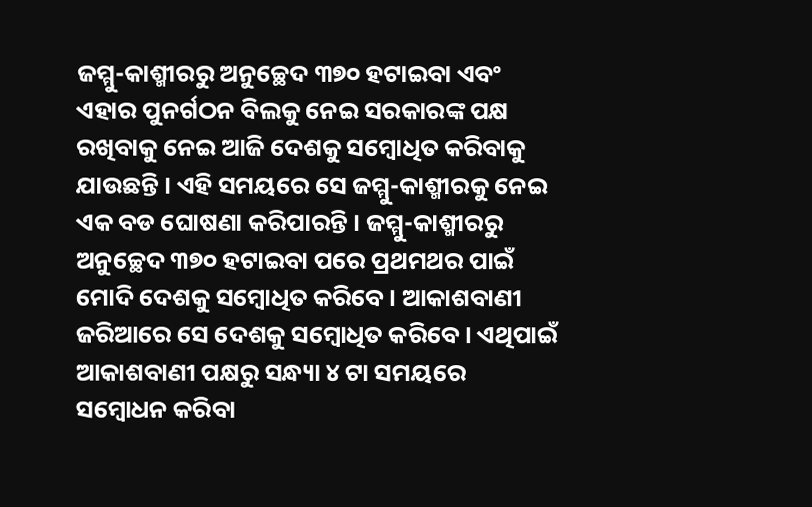ଜମ୍ମୁ-କାଶ୍ମୀରରୁ ଅନୁଚ୍ଛେଦ ୩୭୦ ହଟାଇବା ଏବଂ ଏହାର ପୁନର୍ଗଠନ ବିଲକୁ ନେଇ ସରକାରଙ୍କ ପକ୍ଷ ରଖିବାକୁ ନେଇ ଆଜି ଦେଶକୁ ସମ୍ବୋଧିତ କରିବାକୁ ଯାଉଛନ୍ତି । ଏହି ସମୟରେ ସେ ଜମ୍ମୁ-କାଶ୍ମୀରକୁ ନେଇ ଏକ ବଡ ଘୋଷଣା କରିପାରନ୍ତି । ଜମ୍ମୁ-କାଶ୍ମୀରରୁ ଅନୁଚ୍ଛେଦ ୩୭୦ ହଟାଇବା ପରେ ପ୍ରଥମଥର ପାଇଁ ମୋଦି ଦେଶକୁ ସମ୍ବୋଧିତ କରିବେ । ଆକାଶବାଣୀ ଜରିଆରେ ସେ ଦେଶକୁ ସମ୍ବୋଧିତ କରିବେ । ଏଥିପାଇଁ ଆକାଶବାଣୀ ପକ୍ଷରୁ ସନ୍ଧ୍ୟା ୪ ଟା ସମୟରେ ସମ୍ବୋଧନ କରିବା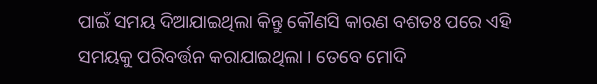ପାଇଁ ସମୟ ଦିଆଯାଇଥିଲା କିନ୍ତୁ କୌଣସି କାରଣ ବଶତଃ ପରେ ଏହି ସମୟକୁ ପରିବର୍ତ୍ତନ କରାଯାଇଥିଲା । ତେବେ ମୋଦି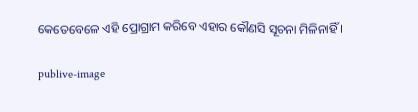କେତେବେଳେ ଏହି ପ୍ରୋଗ୍ରାମ କରିବେ ଏହାର କୌଣସି ସୂଚନା ମିଳିନାହିଁ ।

publive-image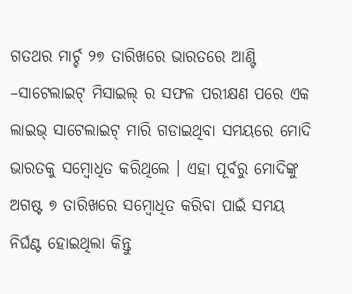ଗତଥର ମାର୍ଚ୍ଚ ୨୭ ତାରିଖରେ ଭାରତରେ ଆଣ୍ଟି –ସାଟେଲାଇଟ୍ ମିସାଇଲ୍ ର ସଫଳ ପରୀକ୍ଷଣ ପରେ ଏକ ଲାଇଭ୍ ସାଟେଲାଇଟ୍ ମାରି ଗଡାଇଥିବା ସମୟରେ ମୋଦି ଭାରତକୁ ସମ୍ବୋଧିତ କରିଥିଲେ । ଏହା ପୂର୍ବରୁ ମୋଦିଙ୍କୁ ଅଗଷ୍ଟ ୭ ତାରିଖରେ ସମ୍ବୋଧିତ କରିବା ପାଇଁ ସମୟ ନିର୍ଘଣ୍ଟ ହୋଇଥିଲା କିନ୍ତୁ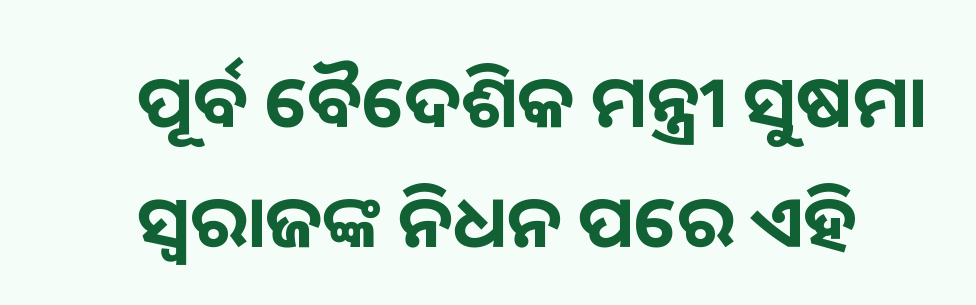ପୂର୍ବ ବୈଦେଶିକ ମନ୍ତ୍ରୀ ସୁଷମା ସ୍ୱରାଜଙ୍କ ନିଧନ ପରେ ଏହି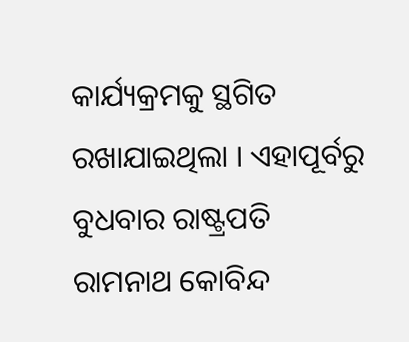କାର୍ଯ୍ୟକ୍ରମକୁ ସ୍ଥଗିତ ରଖାଯାଇଥିଲା । ଏହାପୂର୍ବରୁ ବୁଧବାର ରାଷ୍ଟ୍ରପତି ରାମନାଥ କୋବିନ୍ଦ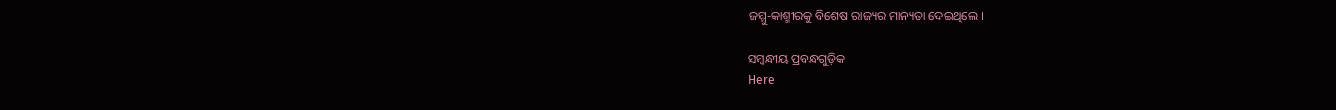ଜମ୍ମୁ-କାଶ୍ମୀରକୁ ବିଶେଷ ରାଜ୍ୟର ମାନ୍ୟତା ଦେଇଥିଲେ ।

ସମ୍ବନ୍ଧୀୟ ପ୍ରବନ୍ଧଗୁଡ଼ିକ
Here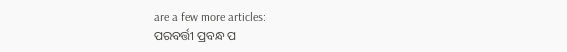are a few more articles:
ପରବର୍ତ୍ତୀ ପ୍ରବନ୍ଧ ପ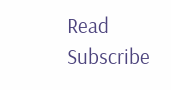Read
Subscribe